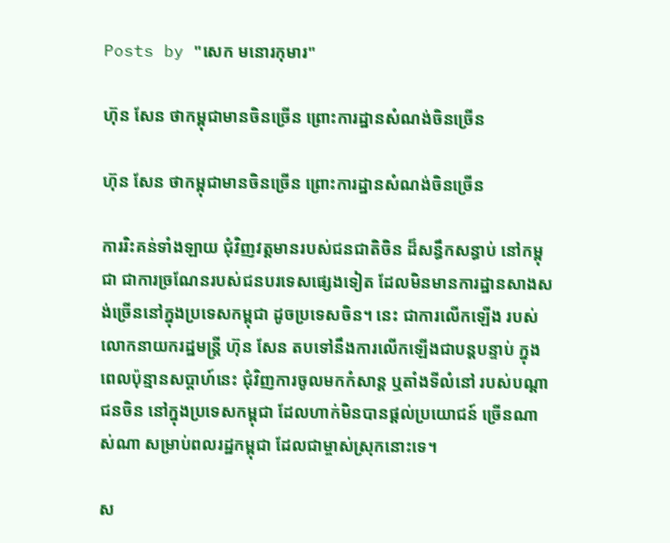Posts by "សេក មនោរកុមារ"

ហ៊ុន សែន ថាកម្ពុជាមានចិនច្រើន ព្រោះការដ្ឋានសំណង់ចិនច្រើន

ហ៊ុន សែន ថាកម្ពុជាមានចិនច្រើន ព្រោះការដ្ឋានសំណង់ចិនច្រើន

ការរិះគន់ទាំងឡាយ ជុំវិញវត្តមានរបស់ជនជាតិចិន ដ៏សន្ធឹកសន្ធាប់ នៅកម្ពុជា ជាការច្រណែនរបស់ជនបរទេសផ្សេងទៀត ដែលមិនមានការដ្ឋានសាងសង់ច្រើននៅក្នុងប្រទេសកម្ពុជា ដូចប្រទេសចិន។ នេះ ជាការលើកឡើង របស់លោកនាយករដ្ឋមន្ត្រី ហ៊ុន សែន តបទៅនឹងការលើកឡើងជាបន្តបន្ទាប់ ក្នុងពេលប៉ុន្មានសប្ដាហ៍នេះ ជុំវិញការចូលមកកំសាន្ដ ឬតាំងទីលំនៅ របស់បណ្ដាជនចិន នៅក្នុងប្រទេសកម្ពុជា ដែលហាក់មិនបានផ្ដល់ប្រយោជន៍ ច្រើនណាស់ណា សម្រាប់ពលរដ្ឋកម្ពុជា ដែលជាម្ចាស់ស្រុកនោះទេ។

ស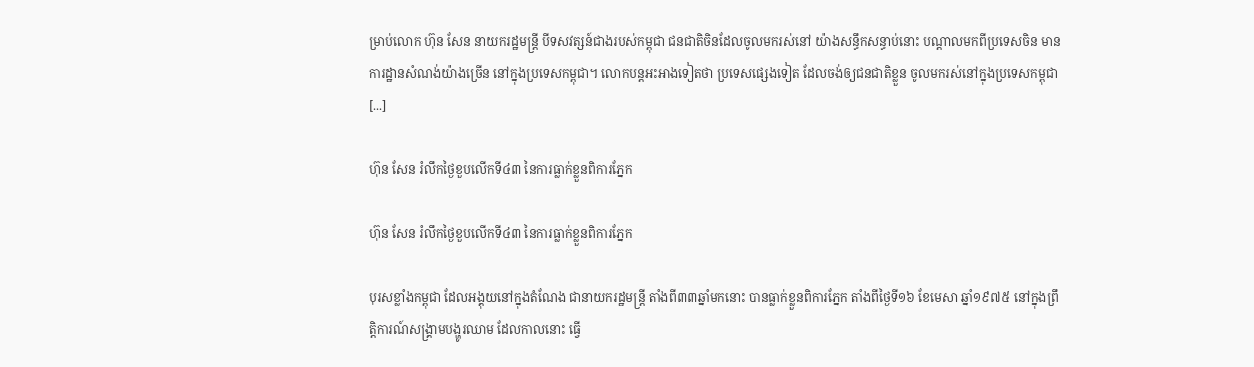ម្រាប់លោក ហ៊ុន សែន នាយករដ្ឋមន្ត្រី បីទសវត្សន៍ជាងរបស់កម្ពុជា ជនជាតិចិនដែលចូលមករស់នៅ យ៉ាងសន្ធឹកសន្ធាប់នោះ បណ្ដាលមកពីប្រទេសចិន មានការដ្ឋានសំណង់យ៉ាងច្រើន នៅក្នុងប្រទេសកម្ពុជា។ លោកបន្តអះអាងទៀតថា ប្រទេសផ្សេងទៀត ដែលចង់ឲ្យជនជាតិខ្លួន ចូលមករស់នៅក្នុងប្រទេសកម្ពុជា [...]

ហ៊ុន សែន រំលឹកថ្ងៃខួបលើកទី៤៣ នៃការធ្លាក់ខ្លួនពិការភ្នែក

ហ៊ុន សែន រំលឹកថ្ងៃខួបលើកទី៤៣ នៃការធ្លាក់ខ្លួនពិការភ្នែក

បុរសខ្លាំងកម្ពុជា ដែលអង្គុយនៅក្នុងតំណែង ជានាយករដ្ឋមន្ត្រី តាំងពី៣៣ឆ្នាំមកនោះ បានធ្លាក់ខ្លួនពិការភ្នែក តាំងពីថ្ងៃទី១៦ ខែមេសា ឆ្នាំ១៩៧៥ នៅក្នុងព្រឹត្តិការណ៍សង្គ្រាមបង្ហូរឈាម ដែលកាលនោះ ធ្វើ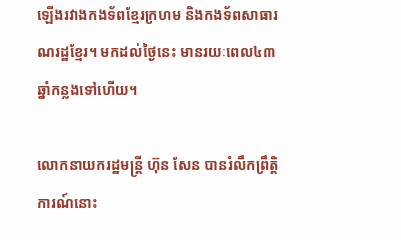ឡើងរវាងកងទ័ពខ្មែរក្រហម និងកងទ័ពសាធារណរដ្ឋខ្មែរ។ មកដល់ថ្ងៃនេះ មានរយៈពេល៤៣ឆ្នាំកន្លងទៅហើយ។

លោកនាយករដ្ឋមន្ត្រី ហ៊ុន សែន បានរំលឹកព្រឹត្តិការណ៍នោះ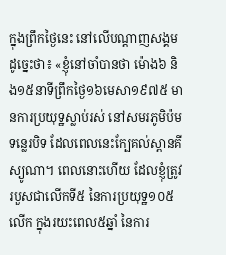ក្នុងព្រឹកថ្ងៃនេះ នៅលើបណ្ដាញសង្គមដូច្នេះថា៖ «ខ្ញុំនៅចាំបានថា ម៉ោង៦ និង១៥នាទីព្រឹកថ្ងៃ១៦មេសា១៩៧៥ មានការប្រយុទ្ឋស្លាប់រស់ នៅសមរភូមិប៉មទន្លេរបិទ ដែលពេលនេះក្បែគល់ស្ពានគីស្យូណា។ ពេលនោះហើយ ដែលខ្ញុំត្រូវរបួសជាលើកទី៥ នៃការប្រយុទ្ឋ១០៥លើក ក្នុងរយះពេល៥ឆ្នាំ នៃការ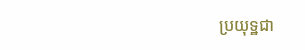ប្រយុទ្ឋជា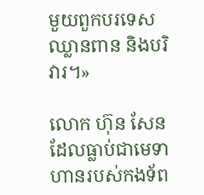មួយពួកបរទេសឈ្លានពាន និងបរិវារ។»

លោក ហ៊ុន សែន ដែលធ្លាប់ជាមេទាហានរបស់កងទ័ព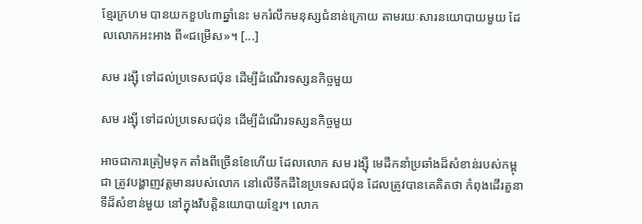ខ្មែរក្រហម បានយកខួប៤៣ឆ្នាំនេះ មករំលឹកមនុស្សជំនាន់ក្រោយ តាមរយៈសារនយោបាយមួយ ដែលលោកអះអាង ពី«ជម្រើស»។ [...]

សម រង្ស៊ី ទៅដល់ប្រទេសជប៉ុន ដើម្បីដំណើរទស្សនកិច្ចមួយ

សម រង្ស៊ី ទៅដល់ប្រទេសជប៉ុន ដើម្បីដំណើរទស្សនកិច្ចមួយ

អាចជាការត្រៀមទុក តាំងពីច្រើនខែហើយ ដែលលោក សម រង្ស៊ី មេដឹកនាំប្រឆាំងដ៏សំខាន់របស់កម្ពុជា ត្រូវបង្ហាញវត្តមានរបស់លោក នៅលើទឹកដីនៃប្រទេសជប៉ុន ដែលត្រូវបានគេគិតថា កំពុងដើរតួនាទីដ៏សំខាន់មួយ នៅក្នុងវិបត្តិនយោបាយខ្មែរ។ លោក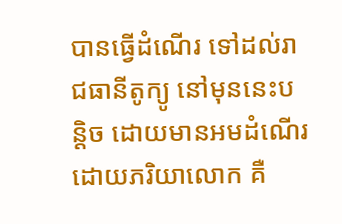បានធ្វើដំណើរ ទៅដល់រាជធានីតូក្យូ នៅមុននេះបន្តិច ដោយមានអមដំណើរ ដោយភរិយាលោក គឺ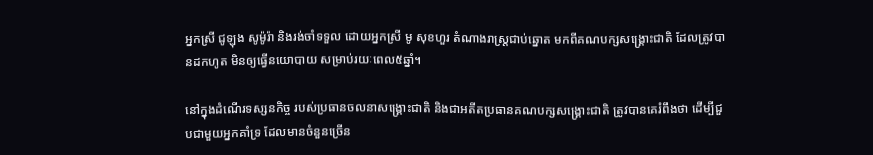អ្នកស្រី ជូឡុង សូម៉ូរ៉ា និងរង់ចាំទទួល ដោយអ្នកស្រី មូ សុខហួរ តំណាងរាស្ត្រជាប់ឆ្នោត មកពីគណបក្សសង្គ្រោះជាតិ ដែលត្រូវបានដកហូត មិនឲ្យធ្វើនយោបាយ សម្រាប់រយៈពេល៥ឆ្នាំ។

នៅក្នុងដំណើរទស្សនកិច្ច របស់ប្រធានចលនាសង្គ្រោះជាតិ និងជាអតីតប្រធានគណបក្សសង្គ្រោះជាតិ ត្រូវបានគេរំពឹងថា ដើម្បីជួបជាមួយអ្នកគាំទ្រ ដែលមានចំនួនច្រើន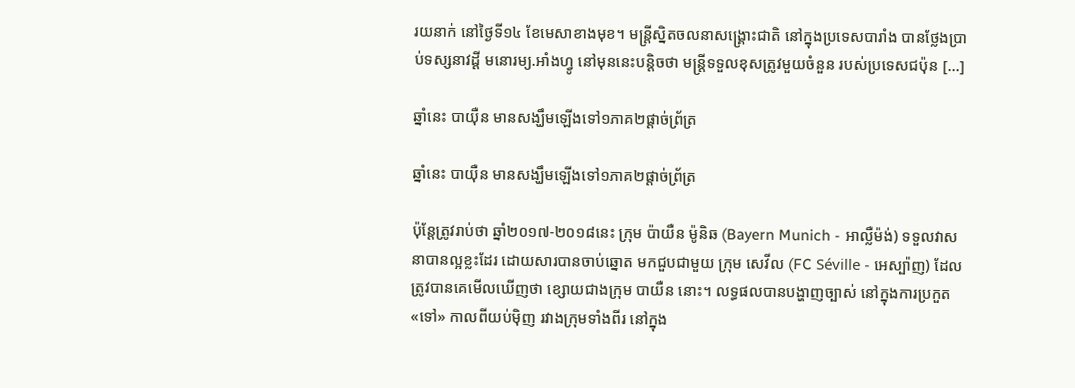រយនាក់ នៅថ្ងៃទី១៤ ខែមេសាខាងមុខ។ មន្ត្រីស្និតចលនាសង្គ្រោះជាតិ នៅក្នុងប្រទេសបារាំង បានថ្លែងប្រាប់ទស្សនាវដ្ដី មនោរម្យ.អាំងហ្វូ នៅមុននេះបន្តិចថា មន្ត្រីទទួលខុសត្រូវមួយចំនួន របស់ប្រទេសជប៉ុន [...]

ឆ្នាំនេះ បាយ៉ឺន មានសង្ឃឹមឡើងទៅ១ភាគ២ផ្ដាច់ព្រ័ត្រ

ឆ្នាំនេះ បាយ៉ឺន មានសង្ឃឹមឡើងទៅ១ភាគ២ផ្ដាច់ព្រ័ត្រ

ប៉ុន្តែត្រូវរាប់ថា ឆ្នាំ២០១៧-២០១៨នេះ ក្រុម ប៉ាយឺន ម៉ូនិឆ (Bayern Munich - អាល្លឺម៉ង់) ទទួលវាសនាបានល្អខ្លះដែរ ដោយសារបានចាប់ឆ្នោត មកជួបជាមួយ ក្រុម សេវីល (FC Séville - អេស្ប៉ាញ) ដែលត្រូវបានគេមើលឃើញថា ខ្សោយជាងក្រុម បាយឺន នោះ។ លទ្ធផលបានបង្ហាញច្បាស់ នៅក្នុងការប្រកួត «ទៅ» កាលពីយប់ម៉ិញ រវាងក្រុមទាំងពីរ នៅក្នុង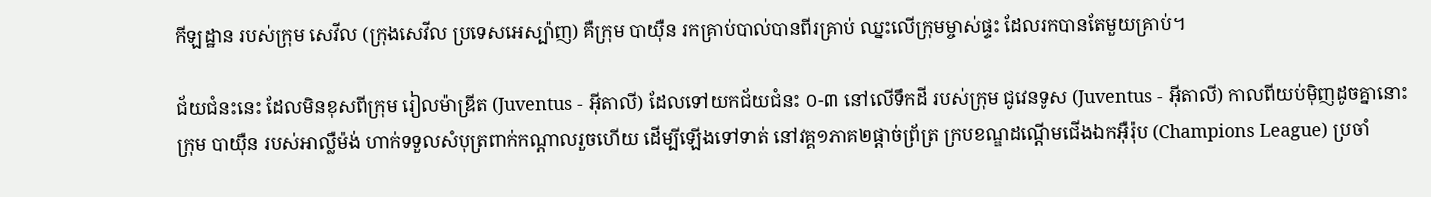កីឡដ្ឋាន របស់ក្រុម សេវីល (ក្រុងសេវីល ប្រទេសអេស្ប៉ាញ) គឺក្រុម បាយ៉ឺន រកគ្រាប់បាល់បានពីរគ្រាប់ ឈ្នះលើក្រុមម្ចាស់ផ្ទះ ដែលរកបានតែមួយគ្រាប់។

ជ័យជំនះនេះ ដែលមិនខុសពីក្រុម រៀលម៉ាឌ្រីត (Juventus - អ៊ីតាលី) ដែលទៅយកជ័យជំនះ ០-៣ នៅលើទឹកដី របស់ក្រុម ជូវេនទូស (Juventus - អ៊ីតាលី) កាលពីយប់ម៉ិញដូចគ្នានោះ ក្រុម បាយ៉ឺន របស់អាល្លឺម៉ង់ ហាក់ទទួលសំបុត្រពាក់កណ្ដាលរួចហើយ ដើម្បីឡើងទៅទាត់ នៅវគ្គ១ភាគ២ផ្ដាច់ព្រ័ត្រ ក្របខណ្ឌដណ្ដើមជើងឯកអ៊ឺរ៉ុប (Champions League) ប្រចាំ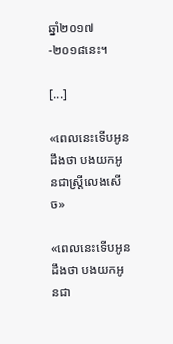ឆ្នាំ២០១៧-២០១៨នេះ។

[...]

«ពេលនេះទើបអូនដឹងថា បងយកអូនជាស្រ្តីលេងសើច»

«ពេលនេះទើបអូនដឹងថា បងយកអូនជា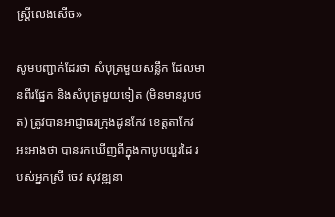ស្រ្តីលេងសើច»

សូមបញ្ជាក់ដែរថា សំបុត្រមួយសន្លឹក ដែលមានពីរផ្នែក និងសំបុត្រមួយទៀត (មិនមានរូបថត) ត្រូវបានអាជ្ញាធរក្រុងដូនកែវ ខេត្តតាកែវ អះអាងថា បានរកឃើញពីក្នុងកាបូបយួរដៃ របស់អ្នកស្រី ចេវ សុវឌ្ឍនា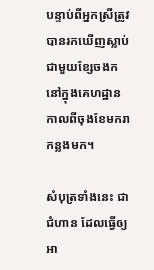បន្ទាប់ពីអ្នកស្រីត្រូវបានរកឃើញស្លាប់ ជាមួយខ្សែចងក នៅក្នុងគេហដ្ឋាន កាលពីចុងខែមករាកន្លងមក។

សំបុត្រទាំងនេះ ជាជំហាន ដែលធ្វើឲ្យអា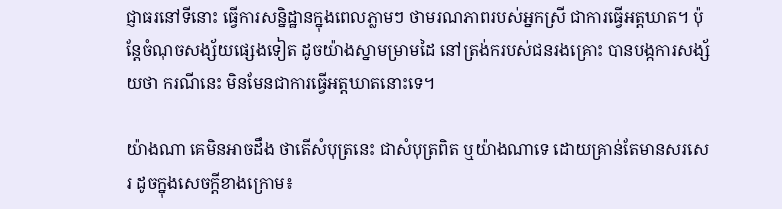ជ្ញាធរនៅទីនោះ ធ្វើការសន្និដ្ឋានក្នុងពេលភ្លាមៗ ថាមរណភាពរបស់អ្នកស្រី ជាការធ្វើអត្តឃាត។ ប៉ុន្តែចំណុចសង្ស័យផ្សេងទៀត ដូចយ៉ាងស្នាមម្រាមដៃ នៅត្រង់ករបស់ជនរងគ្រោះ បានបង្កការសង្ស័យថា ករណីនេះ មិនមែនជាការធ្វើអត្តឃាតនោះទេ។

យ៉ាងណា គេមិនអាចដឹង ថាតើសំបុត្រនេះ ជាសំបុត្រពិត ឬយ៉ាងណាទេ ដោយគ្រាន់តែមានសរសេរ ដូចក្នុងសេចក្ដីខាងក្រោម៖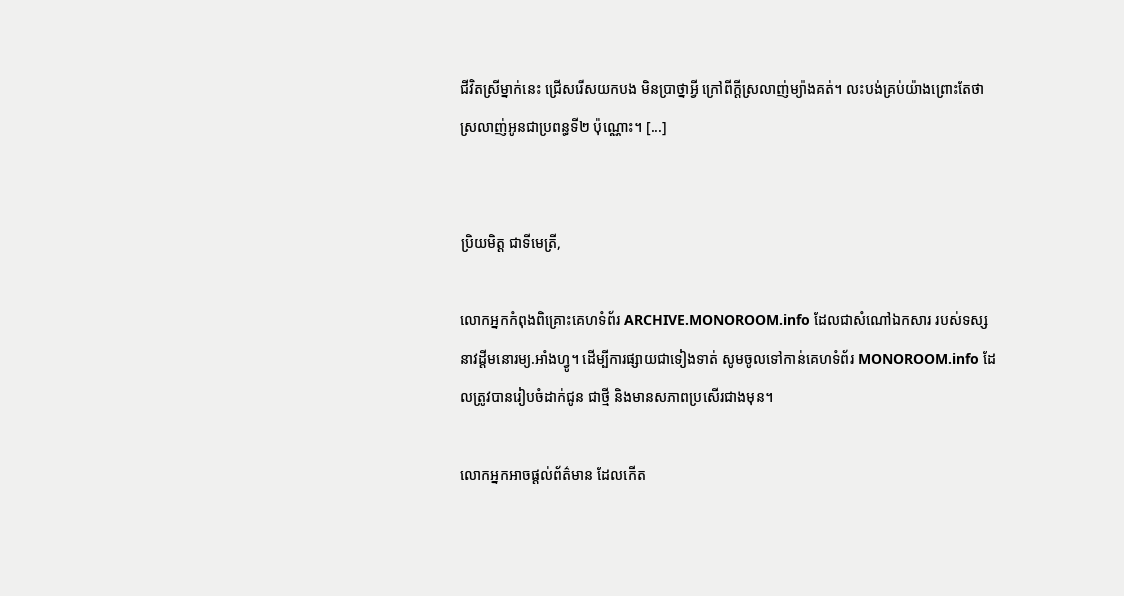ជីវិតស្រីម្នាក់នេះ ជ្រើសរើសយកបង មិនប្រាថ្នាអ្វី ក្រៅពីក្តីស្រលាញ់ម្យ៉ាងគត់។ លះបង់គ្រប់យ៉ាងព្រោះតែថា ស្រលាញ់អូនជាប្រពន្ធទី២ ប៉ុណ្ណោះ។ [...]


ប្រិយមិត្ត ជាទីមេត្រី,

លោកអ្នកកំពុងពិគ្រោះគេហទំព័រ ARCHIVE.MONOROOM.info ដែលជាសំណៅឯកសារ របស់ទស្សនាវដ្ដីមនោរម្យ.អាំងហ្វូ។ ដើម្បីការផ្សាយជាទៀងទាត់ សូមចូលទៅកាន់គេហទំព័រ MONOROOM.info ដែលត្រូវបានរៀបចំដាក់ជូន ជាថ្មី និងមានសភាពប្រសើរជាងមុន។

លោកអ្នកអាចផ្ដល់ព័ត៌មាន ដែលកើត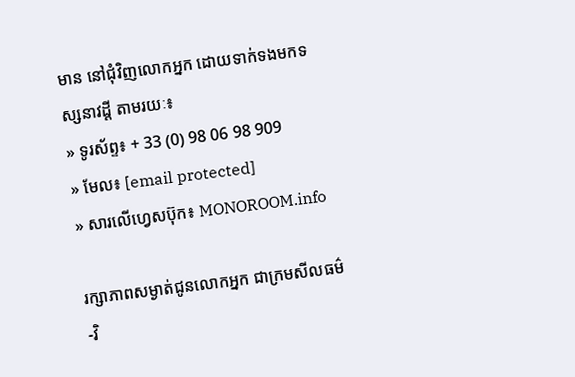មាន នៅជុំវិញលោកអ្នក ដោយទាក់ទងមកទស្សនាវដ្ដី តាមរយៈ៖
» ទូរស័ព្ទ៖ + 33 (0) 98 06 98 909
» មែល៖ [email protected]
» សារលើហ្វេសប៊ុក៖ MONOROOM.info

រក្សាភាពសម្ងាត់ជូនលោកអ្នក ជាក្រមសីលធម៌-វិ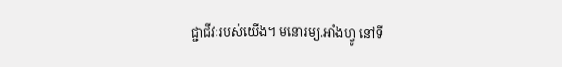ជ្ជាជីវៈរបស់យើង។ មនោរម្យ.អាំងហ្វូ នៅទី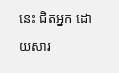នេះ ជិតអ្នក ដោយសារ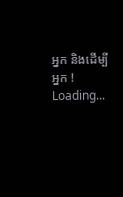អ្នក និងដើម្បីអ្នក !
Loading...